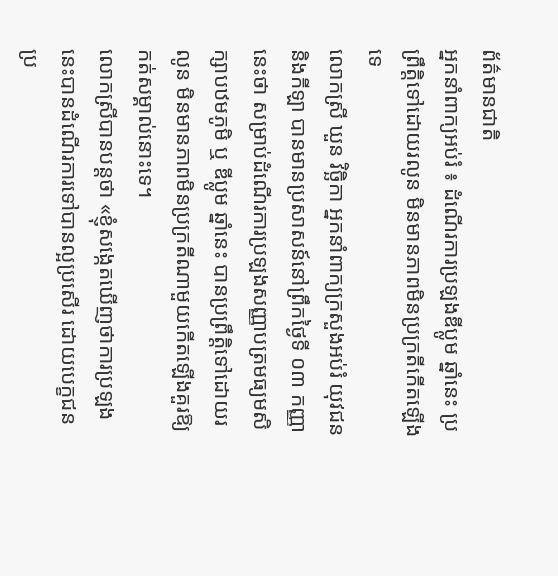ព័ត៌មានជាតិ
អ្នកនាំពាក្យអប់រំ ៖ ដំណើរការប្រឡងឌីប្លូម ឆ្នាំនេះ ប្រព្រឹត្តិទៅដោយរលូន មិនមានភាពមិនប្រក្រតីកើតឡើងទេ
លោកស្រី ឃួន វិច្ឆិកា អ្នកនាំពាក្យក្រសួងអប់រំ យុវជន និងកីឡា បានមានប្រសាសន៍នៅព្រឹកថ្ងៃទី ០៣ កញ្ញា នេះថា សម្រាប់ដំណើរការប្រឡងសញ្ញាបត្រមធ្យមសិក្សាបឋមភូមិ ឬ ឌីប្លូម ឆ្នាំនេះ បានប្រព្រឹត្តិទៅដោយរលូន មិនមានភាពមិនប្រក្រតីណាមួយកើតឡើងគួរឱ្យកត់សម្គាល់នោះទេ។
លោកស្រីបានបន្តថា «ខ្ញុំសង្កេតឃើញថាការប្រឡងនេះបានដំណើរការទៅបានល្អប្រសើរ ដោយបេក្ខជនប្រ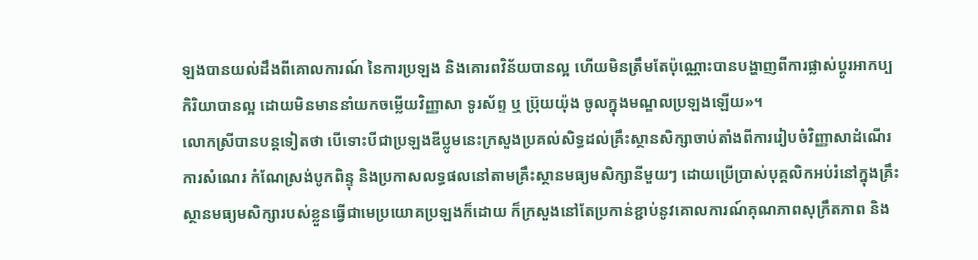ឡងបានយល់ដឹងពីគោលការណ៍ នៃការប្រឡង និងគោរពវិន័យបានល្អ ហើយមិនត្រឹមតែប៉ុណ្ណោះបានបង្ហាញពីការផ្លាស់ប្តូរអាកប្បកិរិយាបានល្អ ដោយមិនមាននាំយកចម្លើយវិញ្ញាសា ទូរស័ព្ទ ឬ ប្រ៊ុយយ៉ុង ចូលក្នុងមណ្ឌលប្រឡងឡើយ»។
លោកស្រីបានបន្តទៀតថា បើទោះបីជាប្រឡងឌីប្លូមនេះក្រសួងប្រគល់សិទ្ធដល់គ្រឹះស្ថានសិក្សាចាប់តាំងពីការរៀបចំវិញ្ញាសាដំណើរការសំណេរ កំណែស្រង់បូកពិន្ទុ និងប្រកាសលទ្ធផលនៅតាមគ្រឹះស្ថានមធ្យមសិក្សានីមួយៗ ដោយប្រើប្រាស់បុគ្គលិកអប់រំនៅក្នុងគ្រឹះស្ថានមធ្យមសិក្សារបស់ខ្លួនធ្វើជាមេប្រយោគប្រឡងក៏ដោយ ក៏ក្រសួងនៅតែប្រកាន់ខ្ជាប់នូវគោលការណ៍គុណភាពសុក្រឹតភាព និង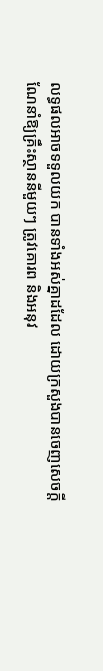លទ្ធផលអាចទទួលយក បានទាំងអស់គ្នាដដែល ដោយក្រសួងបានចេញសេចក្តីណែនាំឱ្យគ្រឹះស្ថាននីមួយៗ ត្រូវគោរព និងអនុវ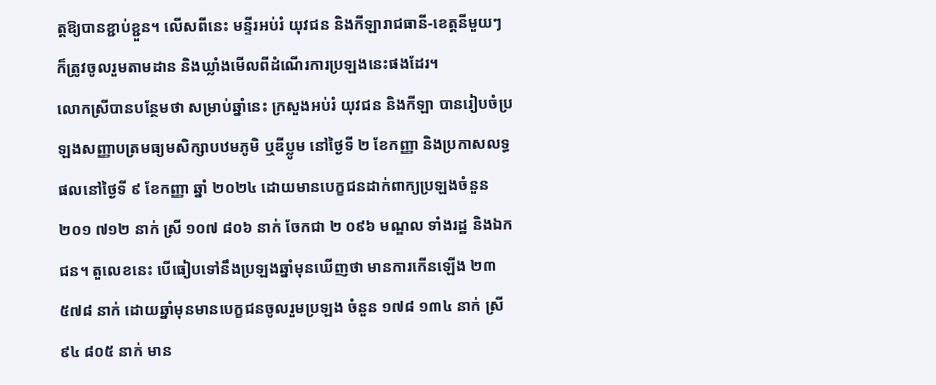ត្តឱ្យបានខ្ជាប់ខ្ជួន។ លើសពីនេះ មន្ទីរអប់រំ យុវជន និងកីឡារាជធានី-ខេត្តនីមួយៗ ក៏ត្រូវចូលរួមតាមដាន និងឃ្លាំងមើលពីដំណើរការប្រឡងនេះផងដែរ។
លោកស្រីបានបន្ថែមថា សម្រាប់ឆ្នាំនេះ ក្រសួងអប់រំ យុវជន និងកីឡា បានរៀបចំប្រឡងសញ្ញាបត្រមធ្យមសិក្សាបឋមភូមិ ឬឌីប្លូម នៅថ្ងៃទី ២ ខែកញ្ញា និងប្រកាសលទ្ធផលនៅថ្ងៃទី ៩ ខែកញ្ញា ឆ្នាំ ២០២៤ ដោយមានបេក្ខជនដាក់ពាក្យប្រឡងចំនួន ២០១ ៧១២ នាក់ ស្រី ១០៧ ៨០៦ នាក់ ចែកជា ២ ០៩៦ មណ្ឌល ទាំងរដ្ឋ និងឯកជន។ តួលេខនេះ បើធៀបទៅនឹងប្រឡងឆ្នាំមុនឃើញថា មានការកើនឡើង ២៣ ៥៧៨ នាក់ ដោយឆ្នាំមុនមានបេក្ខជនចូលរួមប្រឡង ចំនួន ១៧៨ ១៣៤ នាក់ ស្រី ៩៤ ៨០៥ នាក់ មាន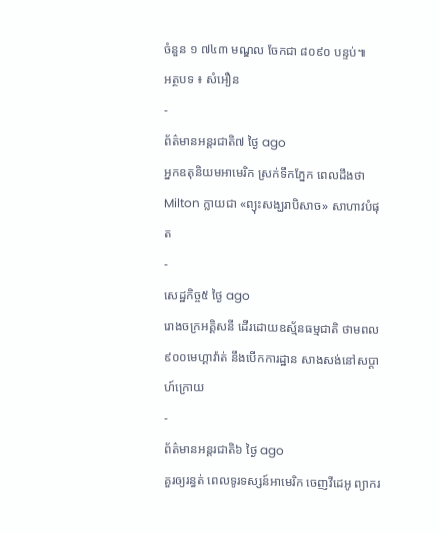ចំនួន ១ ៧៤៣ មណ្ឌល ចែកជា ៨០៩០ បន្ទប់៕
អត្ថបទ ៖ សំអឿន
-
ព័ត៌មានអន្ដរជាតិ៧ ថ្ងៃ ago
អ្នកឧតុនិយមអាមេរិក ស្រក់ទឹកភ្នែក ពេលដឹងថា Milton ក្លាយជា «ព្យុះសង្ឃរាបិសាច» សាហាវបំផុត
-
សេដ្ឋកិច្ច៥ ថ្ងៃ ago
រោងចក្រអគ្គិសនី ដើរដោយឧស្ម័នធម្មជាតិ ថាមពល ៩០០មេហ្គាវ៉ាត់ នឹងបើកការដ្ឋាន សាងសង់នៅសប្ដាហ៍ក្រោយ
-
ព័ត៌មានអន្ដរជាតិ៦ ថ្ងៃ ago
គួរឲ្យរន្ធត់ ពេលទូរទស្សន៍អាមេរិក ចេញវីដេអូ ព្យាករ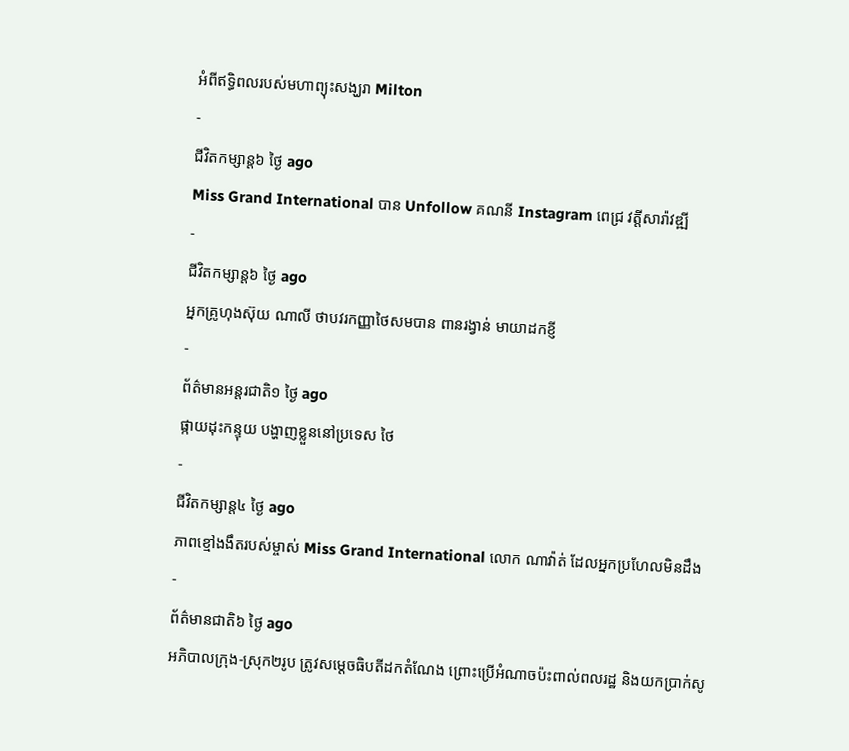អំពីឥទ្ធិពលរបស់មហាព្យុះសង្ឃរា Milton
-
ជីវិតកម្សាន្ដ៦ ថ្ងៃ ago
Miss Grand International បាន Unfollow គណនី Instagram ពេជ្រ វត្តីសារ៉ាវឌ្ឍី
-
ជីវិតកម្សាន្ដ៦ ថ្ងៃ ago
អ្នកគ្រូហុងស៊ុយ ណាលី ថាបវរកញ្ញាថៃសមបាន ពានរង្វាន់ មាយាដកខ្ញី
-
ព័ត៌មានអន្ដរជាតិ១ ថ្ងៃ ago
ផ្កាយដុះកន្ទុយ បង្ហាញខ្លួននៅប្រទេស ថៃ
-
ជីវិតកម្សាន្ដ៤ ថ្ងៃ ago
ភាពខ្មៅងងឹតរបស់ម្ចាស់ Miss Grand International លោក ណាវ៉ាត់ ដែលអ្នកប្រហែលមិនដឹង
-
ព័ត៌មានជាតិ៦ ថ្ងៃ ago
អភិបាលក្រុង-ស្រុក២រូប ត្រូវសម្ដេចធិបតីដកតំណែង ព្រោះប្រើអំណាចប៉ះពាល់ពលរដ្ឋ និងយកប្រាក់សូ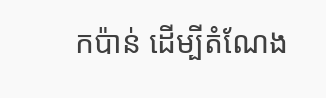កប៉ាន់ ដើម្បីតំណែង